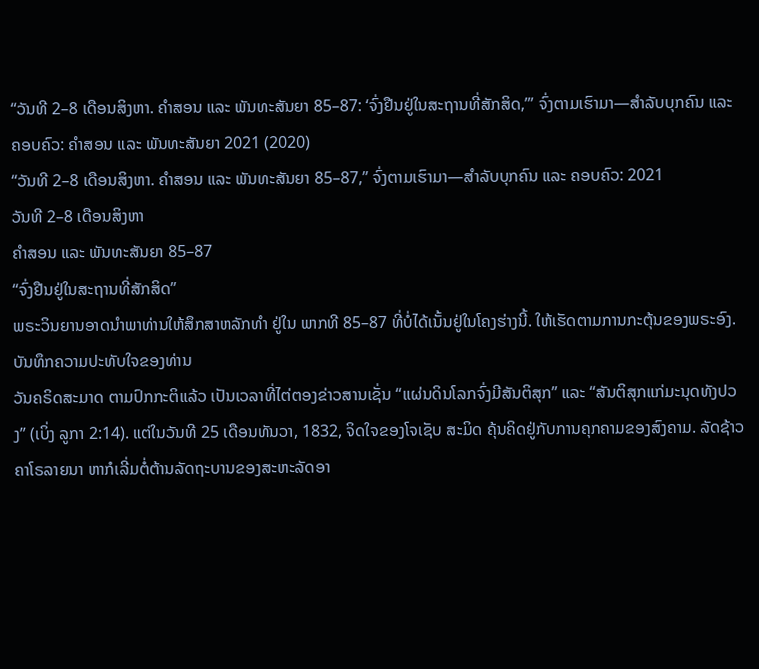“ວັນທີ 2–8 ເດືອນສິງຫາ. ຄຳສອນ ແລະ ພັນທະສັນຍາ 85–87: ‘ຈົ່ງຢືນຢູ່ໃນສະຖານທີ່ສັກສິດ,’” ຈົ່ງຕາມເຮົາມາ—ສຳລັບບຸກຄົນ ແລະ ຄອບຄົວ: ຄຳສອນ ແລະ ພັນທະສັນຍາ 2021 (2020)
“ວັນທີ 2–8 ເດືອນສິງຫາ. ຄຳສອນ ແລະ ພັນທະສັນຍາ 85–87,” ຈົ່ງຕາມເຮົາມາ—ສຳລັບບຸກຄົນ ແລະ ຄອບຄົວ: 2021
ວັນທີ 2–8 ເດືອນສິງຫາ
ຄຳສອນ ແລະ ພັນທະສັນຍາ 85–87
“ຈົ່ງຢືນຢູ່ໃນສະຖານທີ່ສັກສິດ”
ພຣະວິນຍານອາດນຳພາທ່ານໃຫ້ສຶກສາຫລັກທຳ ຢູ່ໃນ ພາກທີ 85–87 ທີ່ບໍ່ໄດ້ເນັ້ນຢູ່ໃນໂຄງຮ່າງນີ້. ໃຫ້ເຮັດຕາມການກະຕຸ້ນຂອງພຣະອົງ.
ບັນທຶກຄວາມປະທັບໃຈຂອງທ່ານ
ວັນຄຣິດສະມາດ ຕາມປົກກະຕິແລ້ວ ເປັນເວລາທີ່ໄຕ່ຕອງຂ່າວສານເຊັ່ນ “ແຜ່ນດິນໂລກຈົ່ງມີສັນຕິສຸກ” ແລະ “ສັນຕິສຸກແກ່ມະນຸດທັງປວງ” (ເບິ່ງ ລູກາ 2:14). ແຕ່ໃນວັນທີ 25 ເດືອນທັນວາ, 1832, ຈິດໃຈຂອງໂຈເຊັບ ສະມິດ ຄຸ້ນຄິດຢູ່ກັບການຄຸກຄາມຂອງສົງຄາມ. ລັດຊ້າວ ຄາໂຣລາຍນາ ຫາກໍເລີ່ມຕໍ່ຕ້ານລັດຖະບານຂອງສະຫະລັດອາ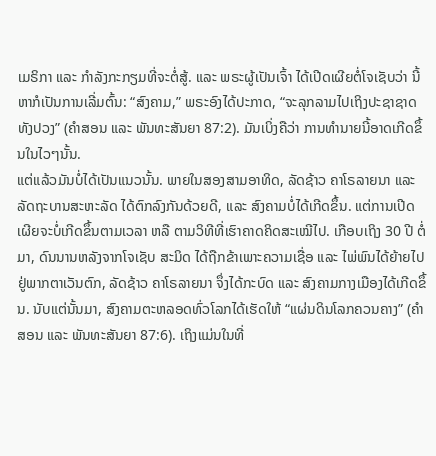ເມຣິກາ ແລະ ກຳລັງກະກຽມທີ່ຈະຕໍ່ສູ້. ແລະ ພຣະຜູ້ເປັນເຈົ້າ ໄດ້ເປີດເຜີຍຕໍ່ໂຈເຊັບວ່າ ນີ້ຫາກໍເປັນການເລີ່ມຕົ້ນ: “ສົງຄາມ,” ພຣະອົງໄດ້ປະກາດ, “ຈະລຸກລາມໄປເຖິງປະຊາຊາດທັງປວງ” (ຄຳສອນ ແລະ ພັນທະສັນຍາ 87:2). ມັນເບິ່ງຄືວ່າ ການທຳນາຍນີ້ອາດເກີດຂຶ້ນໃນໄວໆນັ້ນ.
ແຕ່ແລ້ວມັນບໍ່ໄດ້ເປັນແນວນັ້ນ. ພາຍໃນສອງສາມອາທິດ, ລັດຊ້າວ ຄາໂຣລາຍນາ ແລະ ລັດຖະບານສະຫະລັດ ໄດ້ຕົກລົງກັນດ້ວຍດີ, ແລະ ສົງຄາມບໍ່ໄດ້ເກີດຂຶ້ນ. ແຕ່ການເປີດເຜີຍຈະບໍ່ເກີດຂຶ້ນຕາມເວລາ ຫລື ຕາມວິທີທີ່ເຮົາຄາດຄິດສະເໝີໄປ. ເກືອບເຖິງ 30 ປີ ຕໍ່ມາ, ດົນນານຫລັງຈາກໂຈເຊັບ ສະມິດ ໄດ້ຖືກຂ້າເພາະຄວາມເຊື່ອ ແລະ ໄພ່ພົນໄດ້ຍ້າຍໄປຢູ່ພາກຕາເວັນຕົກ, ລັດຊ້າວ ຄາໂຣລາຍນາ ຈຶ່ງໄດ້ກະບົດ ແລະ ສົງຄາມກາງເມືອງໄດ້ເກີດຂຶ້ນ. ນັບແຕ່ນັ້ນມາ, ສົງຄາມຕະຫລອດທົ່ວໂລກໄດ້ເຮັດໃຫ້ “ແຜ່ນດິນໂລກຄວນຄາງ” (ຄຳສອນ ແລະ ພັນທະສັນຍາ 87:6). ເຖິງແມ່ນໃນທີ່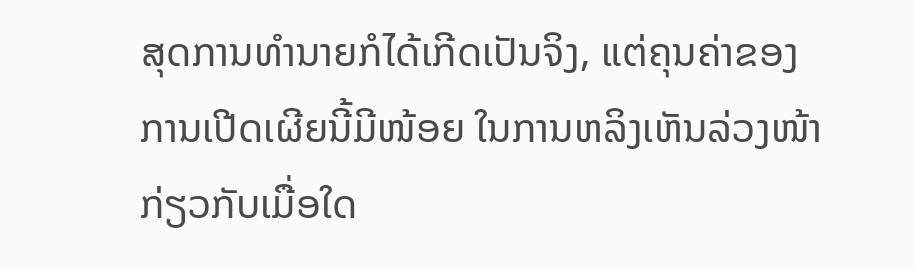ສຸດການທຳນາຍກໍໄດ້ເກີດເປັນຈິງ, ແຕ່ຄຸນຄ່າຂອງການເປີດເຜີຍນີ້ມີໜ້ອຍ ໃນການຫລິງເຫັນລ່ວງໜ້າ ກ່ຽວກັບເມື່ອໃດ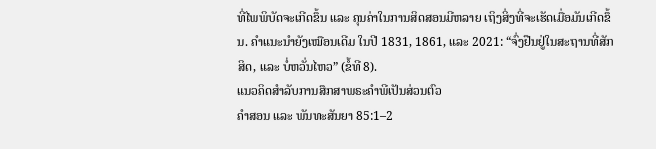ທີ່ໄພພິບັດຈະເກີດຂຶ້ນ ແລະ ຄຸນຄ່າໃນການສິດສອນມີຫລາຍ ເຖິງສິ່ງທີ່ຈະເຮັດເມື່ອມັນເກີດຂຶ້ນ. ຄຳແນະນຳຍັງເໝືອນເດີມ ໃນປີ 1831, 1861, ແລະ 2021: “ຈົ່ງຢືນຢູ່ໃນສະຖານທີ່ສັກສິດ, ແລະ ບໍ່ຫວັ່ນໄຫວ” (ຂໍ້ທີ 8).
ແນວຄິດສຳລັບການສຶກສາພຣະຄຳພີເປັນສ່ວນຕົວ
ຄຳສອນ ແລະ ພັນທະສັນຍາ 85:1–2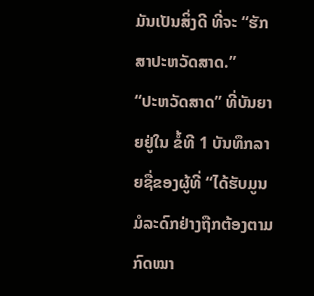ມັນເປັນສິ່ງດີ ທີ່ຈະ “ຮັກສາປະຫວັດສາດ.”
“ປະຫວັດສາດ” ທີ່ບັນຍາຍຢູ່ໃນ ຂໍ້ທີ 1 ບັນທຶກລາຍຊື່ຂອງຜູ້ທີ່ “ໄດ້ຮັບມູນມໍລະດົກຢ່າງຖືກຕ້ອງຕາມກົດໝາ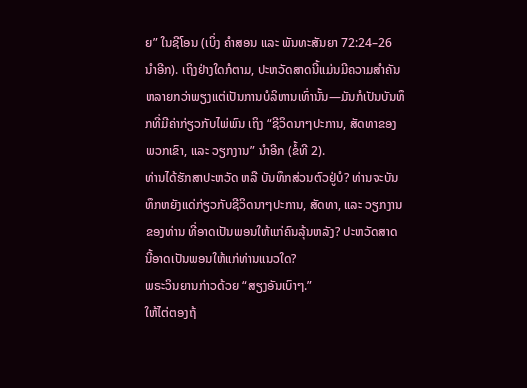ຍ” ໃນຊີໂອນ (ເບິ່ງ ຄຳສອນ ແລະ ພັນທະສັນຍາ 72:24–26 ນຳອີກ). ເຖິງຢ່າງໃດກໍຕາມ, ປະຫວັດສາດນີ້ແມ່ນມີຄວາມສຳຄັນຫລາຍກວ່າພຽງແຕ່ເປັນການບໍລິຫານເທົ່ານັ້ນ—ມັນກໍເປັນບັນທຶກທີ່ມີຄ່າກ່ຽວກັບໄພ່ພົນ ເຖິງ “ຊີວິດນາໆປະການ, ສັດທາຂອງພວກເຂົາ, ແລະ ວຽກງານ” ນຳອີກ (ຂໍ້ທີ 2).
ທ່ານໄດ້ຮັກສາປະຫວັດ ຫລື ບັນທຶກສ່ວນຕົວຢູ່ບໍ? ທ່ານຈະບັນທຶກຫຍັງແດ່ກ່ຽວກັບຊີວິດນາໆປະການ, ສັດທາ, ແລະ ວຽກງານຂອງທ່ານ ທີ່ອາດເປັນພອນໃຫ້ແກ່ຄົນລຸ້ນຫລັງ? ປະຫວັດສາດນີ້ອາດເປັນພອນໃຫ້ແກ່ທ່ານແນວໃດ?
ພຣະວິນຍານກ່າວດ້ວຍ “ສຽງອັນເບົາໆ.”
ໃຫ້ໄຕ່ຕອງຖ້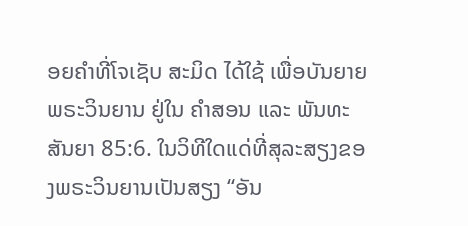ອຍຄຳທີ່ໂຈເຊັບ ສະມິດ ໄດ້ໃຊ້ ເພື່ອບັນຍາຍພຣະວິນຍານ ຢູ່ໃນ ຄຳສອນ ແລະ ພັນທະສັນຍາ 85:6. ໃນວິທີໃດແດ່ທີ່ສຸລະສຽງຂອງພຣະວິນຍານເປັນສຽງ “ອັນ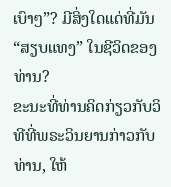ເບົາໆ”? ມີສິ່ງໃດແດ່ທີ່ມັນ “ສຽບແທງ” ໃນຊີວິດຂອງທ່ານ?
ຂະນະທີ່ທ່ານຄິດກ່ຽວກັບວິທີທີ່ພຣະວິນຍານກ່າວກັບທ່ານ, ໃຫ້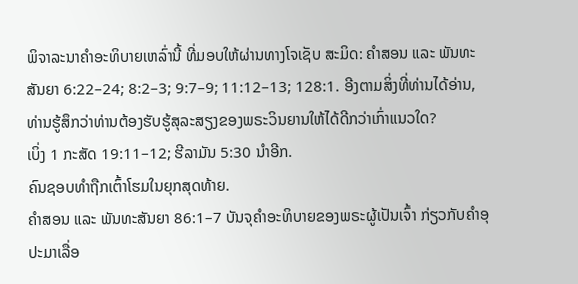ພິຈາລະນາຄຳອະທິບາຍເຫລົ່ານີ້ ທີ່ມອບໃຫ້ຜ່ານທາງໂຈເຊັບ ສະມິດ: ຄຳສອນ ແລະ ພັນທະສັນຍາ 6:22–24; 8:2–3; 9:7–9; 11:12–13; 128:1. ອີງຕາມສິ່ງທີ່ທ່ານໄດ້ອ່ານ, ທ່ານຮູ້ສຶກວ່າທ່ານຕ້ອງຮັບຮູ້ສຸລະສຽງຂອງພຣະວິນຍານໃຫ້ໄດ້ດີກວ່າເກົ່າແນວໃດ?
ເບິ່ງ 1 ກະສັດ 19:11–12; ຮີລາມັນ 5:30 ນຳອີກ.
ຄົນຊອບທຳຖືກເຕົ້າໂຮມໃນຍຸກສຸດທ້າຍ.
ຄຳສອນ ແລະ ພັນທະສັນຍາ 86:1–7 ບັນຈຸຄຳອະທິບາຍຂອງພຣະຜູ້ເປັນເຈົ້າ ກ່ຽວກັບຄຳອຸປະມາເລື່ອ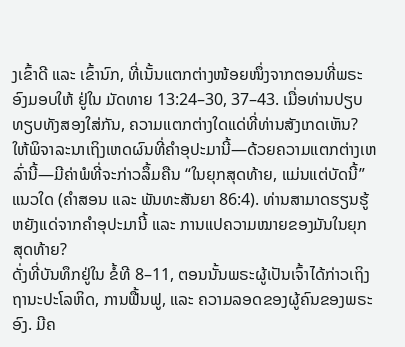ງເຂົ້າດີ ແລະ ເຂົ້ານົກ, ທີ່ເນັ້ນແຕກຕ່າງໜ້ອຍໜຶ່ງຈາກຕອນທີ່ພຣະອົງມອບໃຫ້ ຢູ່ໃນ ມັດທາຍ 13:24–30, 37–43. ເມື່ອທ່ານປຽບທຽບທັງສອງໃສ່ກັນ, ຄວາມແຕກຕ່າງໃດແດ່ທີ່ທ່ານສັງເກດເຫັນ? ໃຫ້ພິຈາລະນາເຖິງເຫດຜົນທີ່ຄຳອຸປະມານີ້—ດ້ວຍຄວາມແຕກຕ່າງເຫລົ່ານີ້—ມີຄ່າພໍທີ່ຈະກ່າວລຶ້ມຄືນ “ໃນຍຸກສຸດທ້າຍ, ແມ່ນແຕ່ບັດນີ້” ແນວໃດ (ຄຳສອນ ແລະ ພັນທະສັນຍາ 86:4). ທ່ານສາມາດຮຽນຮູ້ຫຍັງແດ່ຈາກຄຳອຸປະມານີ້ ແລະ ການແປຄວາມໝາຍຂອງມັນໃນຍຸກສຸດທ້າຍ?
ດັ່ງທີ່ບັນທຶກຢູ່ໃນ ຂໍ້ທີ 8–11, ຕອນນັ້ນພຣະຜູ້ເປັນເຈົ້າໄດ້ກ່າວເຖິງຖານະປະໂລຫິດ, ການຟື້ນຟູ, ແລະ ຄວາມລອດຂອງຜູ້ຄົນຂອງພຣະອົງ. ມີຄ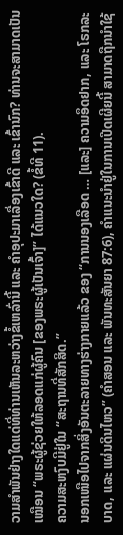ວາມສຳພັນຢ່າງໃດແດ່ທີ່ທ່ານເຫັນລະຫວ່າງຂໍ້ເຫລົ່ານີ້ ແລະ ຄຳອຸປະມາເລື່ອງເຂົ້າດີ ແລະ ເຂົ້ານົກ? ທ່ານຈະສາມາດເປັນເໝືອນ “ພຣະຜູ້ຊ່ວຍໃຫ້ລອດແກ່ຜູ້ຄົນ [ຂອງພຣະຜູ້ເປັນເຈົ້າ]” ໄດ້ແນວໃດ? (ຂໍ້ທີ 11).
ຄວາມສະຫງົບມີຢູ່ໃນ “ສະຖານທີ່ສັກສິດ.”
ນອກເໜືອໄປຈາກສິ່ງອັນຕະລາຍທາງຮ່າງກາຍແລ້ວ ຂອງ “ການນອງເລືອດ … [ແລະ] ຄວາມອຶດຢາກ, ແລະ ໂຣກລະບາດ, ແລະ ແຜ່ນດິນໄຫວ” (ຄຳສອນ ແລະ ພັນທະສັນຍາ 87:6), ຄຳແນະນຳຢູ່ໃນການເປີດເຜີຍນີ້ ສາມາດຖືກນຳໃຊ້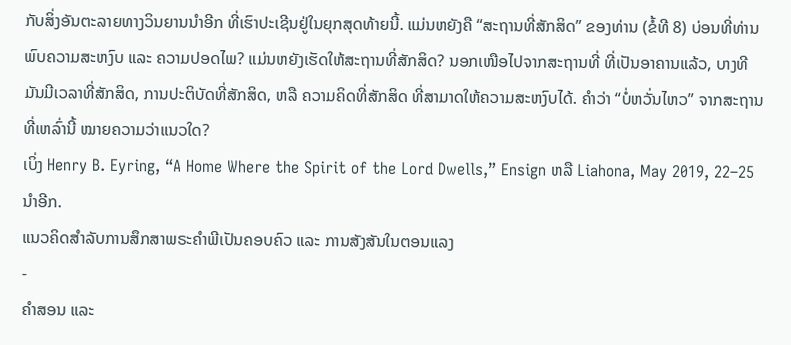ກັບສິ່ງອັນຕະລາຍທາງວິນຍານນຳອີກ ທີ່ເຮົາປະເຊີນຢູ່ໃນຍຸກສຸດທ້າຍນີ້. ແມ່ນຫຍັງຄື “ສະຖານທີ່ສັກສິດ” ຂອງທ່ານ (ຂໍ້ທີ 8) ບ່ອນທີ່ທ່ານພົບຄວາມສະຫງົບ ແລະ ຄວາມປອດໄພ? ແມ່ນຫຍັງເຮັດໃຫ້ສະຖານທີ່ສັກສິດ? ນອກເໜືອໄປຈາກສະຖານທີ່ ທີ່ເປັນອາຄານແລ້ວ, ບາງທີມັນມີເວລາທີ່ສັກສິດ, ການປະຕິບັດທີ່ສັກສິດ, ຫລື ຄວາມຄິດທີ່ສັກສິດ ທີ່ສາມາດໃຫ້ຄວາມສະຫງົບໄດ້. ຄຳວ່າ “ບໍ່ຫວັ່ນໄຫວ” ຈາກສະຖານທີ່ເຫລົ່ານີ້ ໝາຍຄວາມວ່າແນວໃດ?
ເບິ່ງ Henry B. Eyring, “A Home Where the Spirit of the Lord Dwells,” Ensign ຫລື Liahona, May 2019, 22–25 ນຳອີກ.
ແນວຄິດສຳລັບການສຶກສາພຣະຄຳພີເປັນຄອບຄົວ ແລະ ການສັງສັນໃນຕອນແລງ
-
ຄຳສອນ ແລະ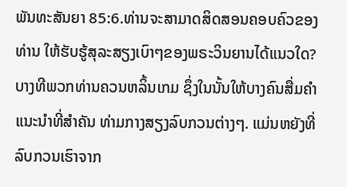ພັນທະສັນຍາ 85:6.ທ່ານຈະສາມາດສິດສອນຄອບຄົວຂອງທ່ານ ໃຫ້ຮັບຮູ້ສຸລະສຽງເບົາໆຂອງພຣະວິນຍານໄດ້ແນວໃດ? ບາງທີພວກທ່ານຄວນຫລິ້ນເກມ ຊຶ່ງໃນນັ້ນໃຫ້ບາງຄົນສື່ມຄຳແນະນຳທີ່ສຳຄັນ ທ່າມກາງສຽງລົບກວນຕ່າງໆ. ແມ່ນຫຍັງທີ່ລົບກວນເຮົາຈາກ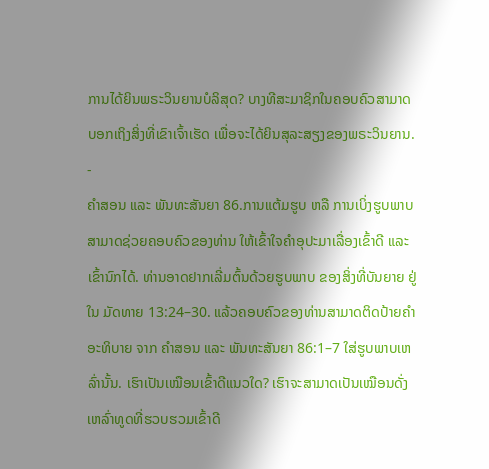ການໄດ້ຍິນພຣະວິນຍານບໍລິສຸດ? ບາງທີສະມາຊິກໃນຄອບຄົວສາມາດບອກເຖິງສິ່ງທີ່ເຂົາເຈົ້າເຮັດ ເພື່ອຈະໄດ້ຍິນສຸລະສຽງຂອງພຣະວິນຍານ.
-
ຄຳສອນ ແລະ ພັນທະສັນຍາ 86.ການແຕ້ມຮູບ ຫລື ການເບິ່ງຮູບພາບ ສາມາດຊ່ວຍຄອບຄົວຂອງທ່ານ ໃຫ້ເຂົ້າໃຈຄຳອຸປະມາເລື່ອງເຂົ້າດີ ແລະ ເຂົ້ານົກໄດ້. ທ່ານອາດຢາກເລີ່ມຕົ້ນດ້ວຍຮູບພາບ ຂອງສິ່ງທີ່ບັນຍາຍ ຢູ່ໃນ ມັດທາຍ 13:24–30. ແລ້ວຄອບຄົວຂອງທ່ານສາມາດຕິດປ້າຍຄຳອະທິບາຍ ຈາກ ຄຳສອນ ແລະ ພັນທະສັນຍາ 86:1–7 ໃສ່ຮູບພາບເຫລົ່ານັ້ນ. ເຮົາເປັນເໝືອນເຂົ້າດີແນວໃດ? ເຮົາຈະສາມາດເປັນເໝືອນດັ່ງເຫລົ່າທູດທີ່ຮວບຮວມເຂົ້າດີ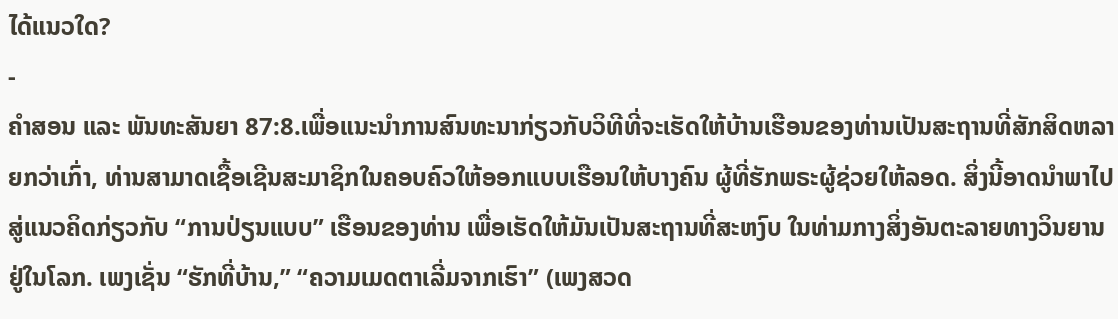ໄດ້ແນວໃດ?
-
ຄຳສອນ ແລະ ພັນທະສັນຍາ 87:8.ເພື່ອແນະນຳການສົນທະນາກ່ຽວກັບວິທີທີ່ຈະເຮັດໃຫ້ບ້ານເຮືອນຂອງທ່ານເປັນສະຖານທີ່ສັກສິດຫລາຍກວ່າເກົ່າ, ທ່ານສາມາດເຊື້ອເຊີນສະມາຊິກໃນຄອບຄົວໃຫ້ອອກແບບເຮືອນໃຫ້ບາງຄົນ ຜູ້ທີ່ຮັກພຣະຜູ້ຊ່ວຍໃຫ້ລອດ. ສິ່ງນີ້ອາດນຳພາໄປສູ່ແນວຄິດກ່ຽວກັບ “ການປ່ຽນແບບ” ເຮືອນຂອງທ່ານ ເພື່ອເຮັດໃຫ້ມັນເປັນສະຖານທີ່ສະຫງົບ ໃນທ່າມກາງສິ່ງອັນຕະລາຍທາງວິນຍານ ຢູ່ໃນໂລກ. ເພງເຊັ່ນ “ຮັກທີ່ບ້ານ,” “ຄວາມເມດຕາເລີ່ມຈາກເຮົາ” (ເພງສວດ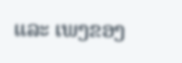ແລະ ເພງຂອງ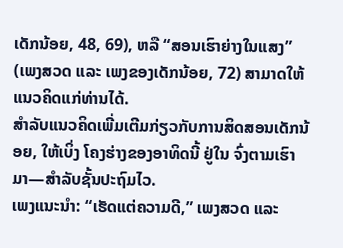ເດັກນ້ອຍ, 48, 69), ຫລື “ສອນເຮົາຍ່າງໃນແສງ” (ເພງສວດ ແລະ ເພງຂອງເດັກນ້ອຍ, 72) ສາມາດໃຫ້ແນວຄິດແກ່ທ່ານໄດ້.
ສຳລັບແນວຄິດເພີ່ມເຕີມກ່ຽວກັບການສິດສອນເດັກນ້ອຍ, ໃຫ້ເບິ່ງ ໂຄງຮ່າງຂອງອາທິດນີ້ ຢູ່ໃນ ຈົ່ງຕາມເຮົາມາ—ສຳລັບຊັ້ນປະຖົມໄວ.
ເພງແນະນຳ: “ເຮັດແຕ່ຄວາມດີ,” ເພງສວດ ແລະ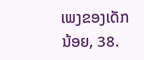ເພງຂອງເດັກນ້ອຍ, 38.